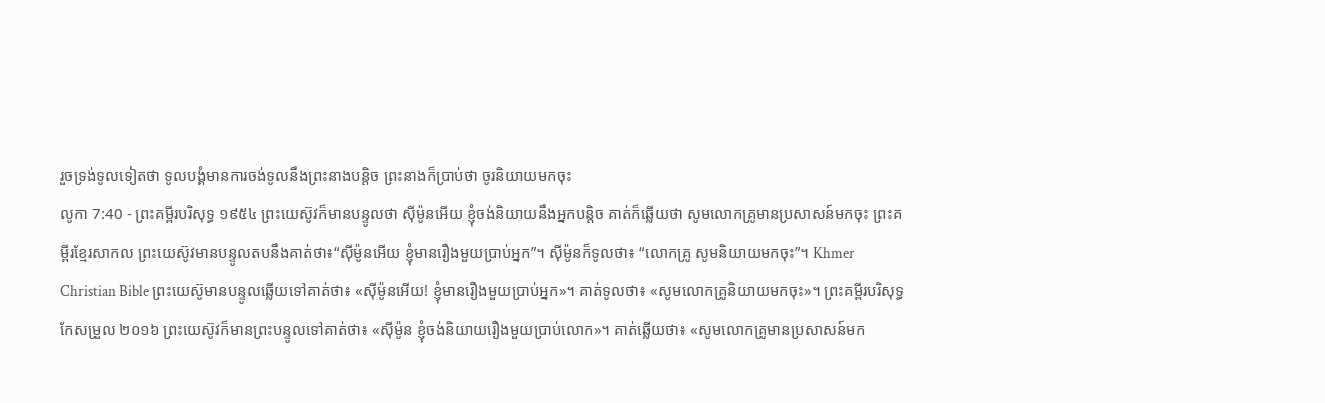រួចទ្រង់ទូលទៀតថា ទូលបង្គំមានការចង់ទូលនឹងព្រះនាងបន្តិច ព្រះនាងក៏ប្រាប់ថា ចូរនិយាយមកចុះ
លូកា 7:40 - ព្រះគម្ពីរបរិសុទ្ធ ១៩៥៤ ព្រះយេស៊ូវក៏មានបន្ទូលថា ស៊ីម៉ូនអើយ ខ្ញុំចង់និយាយនឹងអ្នកបន្តិច គាត់ក៏ឆ្លើយថា សូមលោកគ្រូមានប្រសាសន៍មកចុះ ព្រះគម្ពីរខ្មែរសាកល ព្រះយេស៊ូវមានបន្ទូលតបនឹងគាត់ថា៖“ស៊ីម៉ូនអើយ ខ្ញុំមានរឿងមួយប្រាប់អ្នក”។ ស៊ីម៉ូនក៏ទូលថា៖ “លោកគ្រូ សូមនិយាយមកចុះ”។ Khmer Christian Bible ព្រះយេស៊ូមានបន្ទូលឆ្លើយទៅគាត់ថា៖ «ស៊ីម៉ូនអើយ! ខ្ញុំមានរឿងមួយប្រាប់អ្នក»។ គាត់ទូលថា៖ «សូមលោកគ្រូនិយាយមកចុះ»។ ព្រះគម្ពីរបរិសុទ្ធកែសម្រួល ២០១៦ ព្រះយេស៊ូវក៏មានព្រះបន្ទូលទៅគាត់ថា៖ «ស៊ីម៉ូន ខ្ញុំចង់និយាយរឿងមួយប្រាប់លោក»។ គាត់ឆ្លើយថា៖ «សូមលោកគ្រូមានប្រសាសន៍មក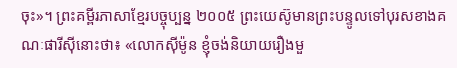ចុះ»។ ព្រះគម្ពីរភាសាខ្មែរបច្ចុប្បន្ន ២០០៥ ព្រះយេស៊ូមានព្រះបន្ទូលទៅបុរសខាងគណៈផារីស៊ីនោះថា៖ «លោកស៊ីម៉ូន ខ្ញុំចង់និយាយរឿងមួ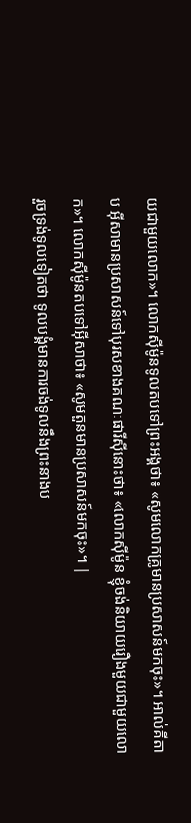យជាមួយលោក»។ លោកស៊ីម៉ូនទូលតបទៅព្រះអង្គថា៖ «សូមលោកគ្រូមានប្រសាសន៍មកចុះ»។ អាល់គីតាប អ៊ីសាមានប្រសាសន៍ទៅបុរសខាងគណៈផារីស៊ីនោះថា៖ «លោកស៊ីម៉ូន ខ្ញុំចង់និយាយរឿងមួយជាមួយលោក»។ លោកស៊ីម៉ូនតបទៅអ៊ីសាថា៖ «សូមតួនមានប្រសាសន៍មកចុះ»។ |
រួចទ្រង់ទូលទៀតថា ទូលបង្គំមានការចង់ទូលនឹងព្រះនាងប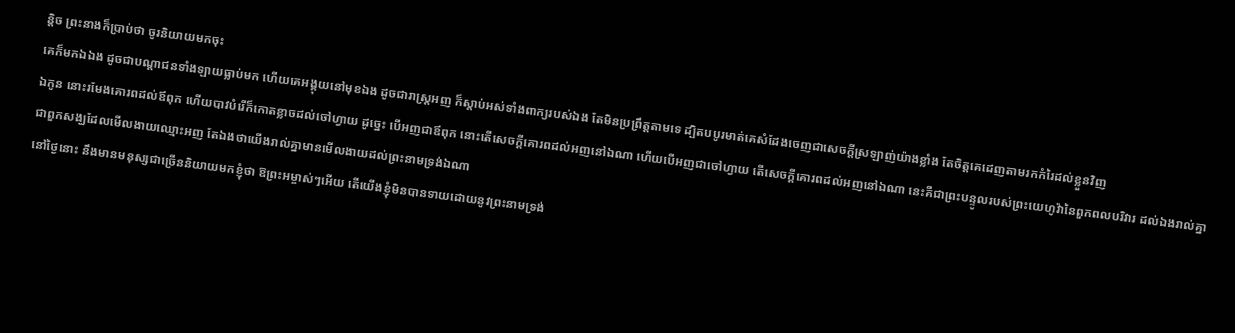ន្តិច ព្រះនាងក៏ប្រាប់ថា ចូរនិយាយមកចុះ
គេក៏មកឯឯង ដូចជាបណ្តាជនទាំងឡាយធ្លាប់មក ហើយគេអង្គុយនៅមុខឯង ដូចជារាស្ត្រអញ ក៏ស្តាប់អស់ទាំងពាក្យរបស់ឯង តែមិនប្រព្រឹត្តតាមទេ ដ្បិតបបូរមាត់គេសំដែងចេញជាសេចក្ដីស្រឡាញ់យ៉ាងខ្លាំង តែចិត្តគេដេញតាមរកកំរៃដល់ខ្លួនវិញ
ឯកូន នោះរមែងគោរពដល់ឪពុក ហើយបាវបំរើក៏កោតខ្លាចដល់ចៅហ្វាយ ដូច្នេះ បើអញជាឪពុក នោះតើសេចក្ដីគោរពដល់អញនៅឯណា ហើយបើអញជាចៅហ្វាយ តើសេចក្ដីគោរពដល់អញនៅឯណា នេះគឺជាព្រះបន្ទូលរបស់ព្រះយេហូវ៉ានៃពួកពលបរិវារ ដល់ឯងរាល់គ្នា ជាពួកសង្ឃដែលមើលងាយឈ្មោះអញ តែឯងថាយើងរាល់គ្នាមានមើលងាយដល់ព្រះនាមទ្រង់ឯណា
នៅថ្ងៃនោះ នឹងមានមនុស្សជាច្រើននិយាយមកខ្ញុំថា ឱព្រះអម្ចាស់ៗអើយ តើយើងខ្ញុំមិនបានទាយដោយនូវព្រះនាមទ្រង់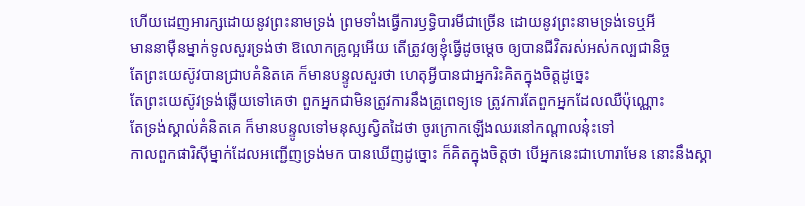ហើយដេញអារក្សដោយនូវព្រះនាមទ្រង់ ព្រមទាំងធ្វើការឫទ្ធិបារមីជាច្រើន ដោយនូវព្រះនាមទ្រង់ទេឬអី
មាននាម៉ឺនម្នាក់ទូលសួរទ្រង់ថា ឱលោកគ្រូល្អអើយ តើត្រូវឲ្យខ្ញុំធ្វើដូចម្តេច ឲ្យបានជីវិតរស់អស់កល្បជានិច្ច
តែព្រះយេស៊ូវបានជ្រាបគំនិតគេ ក៏មានបន្ទូលសួរថា ហេតុអ្វីបានជាអ្នករិះគិតក្នុងចិត្តដូច្នេះ
តែព្រះយេស៊ូវទ្រង់ឆ្លើយទៅគេថា ពួកអ្នកជាមិនត្រូវការនឹងគ្រូពេទ្យទេ ត្រូវការតែពួកអ្នកដែលឈឺប៉ុណ្ណោះ
តែទ្រង់ស្គាល់គំនិតគេ ក៏មានបន្ទូលទៅមនុស្សស្វិតដៃថា ចូរក្រោកឡើងឈរនៅកណ្តាលនុ៎ះទៅ
កាលពួកផារិស៊ីម្នាក់ដែលអញ្ជើញទ្រង់មក បានឃើញដូច្នោះ ក៏គិតក្នុងចិត្តថា បើអ្នកនេះជាហោរាមែន នោះនឹងស្គា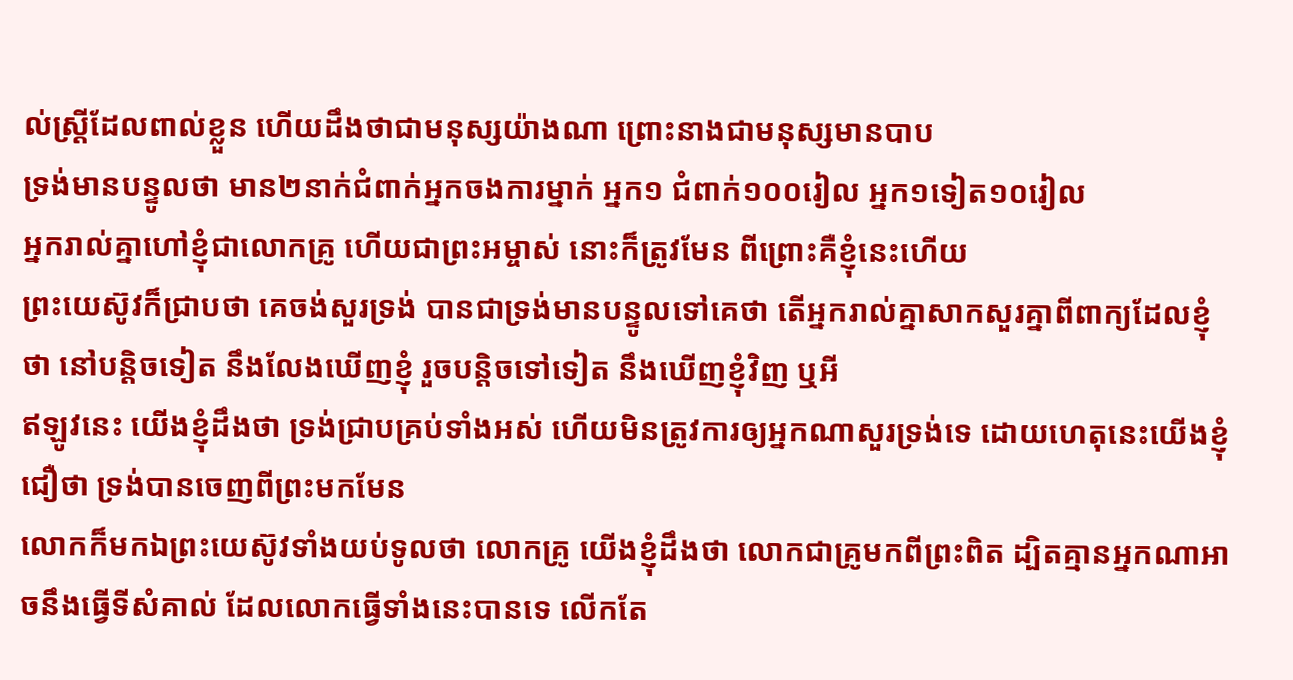ល់ស្ត្រីដែលពាល់ខ្លួន ហើយដឹងថាជាមនុស្សយ៉ាងណា ព្រោះនាងជាមនុស្សមានបាប
ទ្រង់មានបន្ទូលថា មាន២នាក់ជំពាក់អ្នកចងការម្នាក់ អ្នក១ ជំពាក់១០០រៀល អ្នក១ទៀត១០រៀល
អ្នករាល់គ្នាហៅខ្ញុំជាលោកគ្រូ ហើយជាព្រះអម្ចាស់ នោះក៏ត្រូវមែន ពីព្រោះគឺខ្ញុំនេះហើយ
ព្រះយេស៊ូវក៏ជ្រាបថា គេចង់សួរទ្រង់ បានជាទ្រង់មានបន្ទូលទៅគេថា តើអ្នករាល់គ្នាសាកសួរគ្នាពីពាក្យដែលខ្ញុំថា នៅបន្តិចទៀត នឹងលែងឃើញខ្ញុំ រួចបន្តិចទៅទៀត នឹងឃើញខ្ញុំវិញ ឬអី
ឥឡូវនេះ យើងខ្ញុំដឹងថា ទ្រង់ជ្រាបគ្រប់ទាំងអស់ ហើយមិនត្រូវការឲ្យអ្នកណាសួរទ្រង់ទេ ដោយហេតុនេះយើងខ្ញុំជឿថា ទ្រង់បានចេញពីព្រះមកមែន
លោកក៏មកឯព្រះយេស៊ូវទាំងយប់ទូលថា លោកគ្រូ យើងខ្ញុំដឹងថា លោកជាគ្រូមកពីព្រះពិត ដ្បិតគ្មានអ្នកណាអាចនឹងធ្វើទីសំគាល់ ដែលលោកធ្វើទាំងនេះបានទេ លើកតែ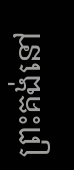ព្រះគង់នៅ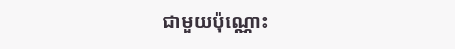ជាមួយប៉ុណ្ណោះ